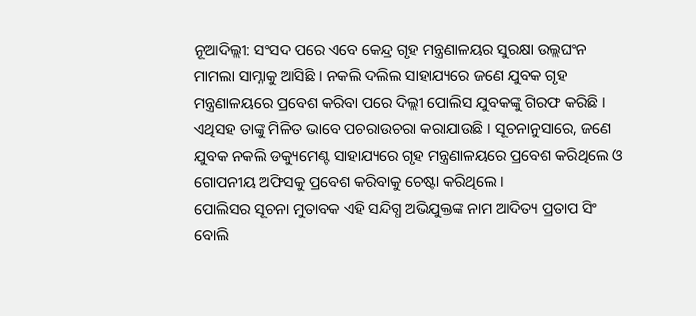ନୂଆଦିଲ୍ଲୀ: ସଂସଦ ପରେ ଏବେ କେନ୍ଦ୍ର ଗୃହ ମନ୍ତ୍ରଣାଳୟର ସୁରକ୍ଷା ଉଲ୍ଲଘଂନ ମାମଲା ସାମ୍ନାକୁ ଆସିଛି । ନକଲି ଦଲିଲ ସାହାଯ୍ୟରେ ଜଣେ ଯୁବକ ଗୃହ ମନ୍ତ୍ରଣାଳୟରେ ପ୍ରବେଶ କରିବା ପରେ ଦିଲ୍ଲୀ ପୋଲିସ ଯୁବକଙ୍କୁ ଗିରଫ କରିଛି । ଏଥିସହ ତାଙ୍କୁ ମିଳିତ ଭାବେ ପଚରାଉଚରା କରାଯାଉଛି । ସୂଚନାନୁସାରେ, ଜଣେ ଯୁବକ ନକଲି ଡକ୍ୟୁମେଣ୍ଟ ସାହାଯ୍ୟରେ ଗୃହ ମନ୍ତ୍ରଣାଳୟରେ ପ୍ରବେଶ କରିଥିଲେ ଓ ଗୋପନୀୟ ଅଫିସକୁ ପ୍ରବେଶ କରିବାକୁ ଚେଷ୍ଟା କରିଥିଲେ ।
ପୋଲିସର ସୂଚନା ମୁତାବକ ଏହି ସନ୍ଦିଗ୍ଧ ଅଭିଯୁକ୍ତଙ୍କ ନାମ ଆଦିତ୍ୟ ପ୍ରତାପ ସିଂ ବୋଲି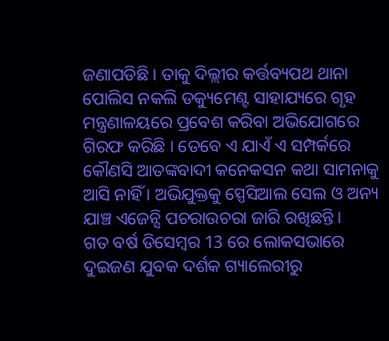ଜଣାପଡିଛି । ତାକୁ ଦିଲ୍ଲୀର କର୍ତ୍ତବ୍ୟପଥ ଥାନା ପୋଲିସ ନକଲି ଡକ୍ୟୁମେଣ୍ଟ ସାହାଯ୍ୟରେ ଗୃହ ମନ୍ତ୍ରଣାଳୟରେ ପ୍ରବେଶ କରିବା ଅଭିଯୋଗରେ ଗିରଫ କରିଛି । ତେବେ ଏ ଯାଏଁ ଏ ସମ୍ପର୍କରେ କୌଣସି ଆତଙ୍କବାଦୀ କନେକସନ କଥା ସାମନାକୁ ଆସି ନାହିଁ । ଅଭିଯୁକ୍ତକୁ ସ୍ପେସିଆଲ ସେଲ ଓ ଅନ୍ୟ ଯାଞ୍ଚ ଏଜେନ୍ସି ପଚରାଉଚରା ଜାରି ରଖିଛନ୍ତି ।
ଗତ ବର୍ଷ ଡିସେମ୍ବର 13 ରେ ଲୋକସଭାରେ ଦୁଇଜଣ ଯୁବକ ଦର୍ଶକ ଗ୍ୟାଲେରୀରୁ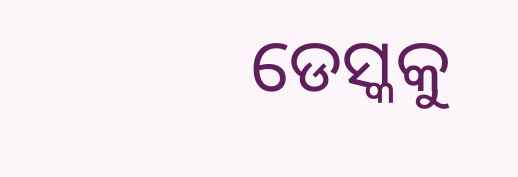ଡେସ୍କକୁ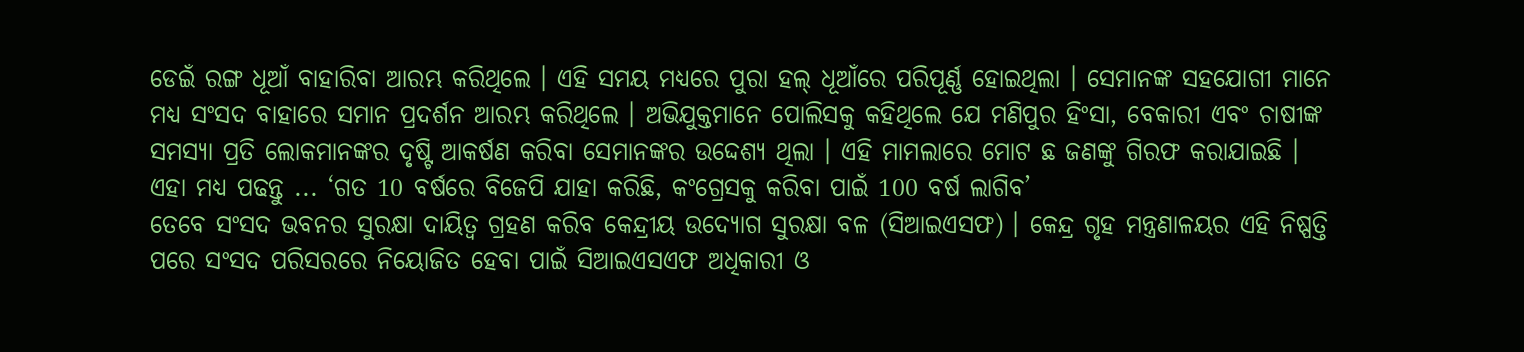ଡେଇଁ ରଙ୍ଗ ଧୂଆଁ ବାହାରିବା ଆରମ୍ଭ କରିଥିଲେ । ଏହି ସମୟ ମଧ୍ୟରେ ପୁରା ହଲ୍ ଧୂଆଁରେ ପରିପୂର୍ଣ୍ଣ ହୋଇଥିଲା । ସେମାନଙ୍କ ସହଯୋଗୀ ମାନେ ମଧ୍ୟ ସଂସଦ ବାହାରେ ସମାନ ପ୍ରଦର୍ଶନ ଆରମ୍ଭ କରିଥିଲେ । ଅଭିଯୁକ୍ତମାନେ ପୋଲିସକୁ କହିଥିଲେ ଯେ ମଣିପୁର ହିଂସା, ବେକାରୀ ଏବଂ ଚାଷୀଙ୍କ ସମସ୍ୟା ପ୍ରତି ଲୋକମାନଙ୍କର ଦୃଷ୍ଟି ଆକର୍ଷଣ କରିବା ସେମାନଙ୍କର ଉଦ୍ଦେଶ୍ୟ ଥିଲା । ଏହି ମାମଲାରେ ମୋଟ ଛ ଜଣଙ୍କୁ ଗିରଫ କରାଯାଇଛି ।
ଏହା ମଧ୍ୟ ପଢନ୍ତୁ ... ‘ଗତ 10 ବର୍ଷରେ ବିଜେପି ଯାହା କରିଛି, କଂଗ୍ରେସକୁ କରିବା ପାଇଁ 100 ବର୍ଷ ଲାଗିବ’
ତେବେ ସଂସଦ ଭବନର ସୁରକ୍ଷା ଦାୟିତ୍ବ ଗ୍ରହଣ କରିବ କେନ୍ଦ୍ରୀୟ ଉଦ୍ୟୋଗ ସୁରକ୍ଷା ବଳ (ସିଆଇଏସଫ) । କେନ୍ଦ୍ର ଗୃହ ମନ୍ତ୍ରଣାଳୟର ଏହି ନିଷ୍ପତ୍ତି ପରେ ସଂସଦ ପରିସରରେ ନିୟୋଜିତ ହେବା ପାଇଁ ସିଆଇଏସଏଫ ଅଧିକାରୀ ଓ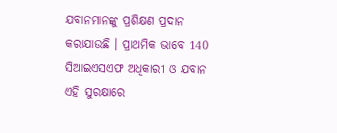ଯବାନମାନଙ୍କୁ ପ୍ରଶିକ୍ଷଣ ପ୍ରଦାନ କରାଯାଉଛି । ପ୍ରାଥମିକ ଭାବେ 140 ସିଆଇଏସଏଫ ଅଧିକାରୀ ଓ ଯବାନ ଏହି ସୁରକ୍ଷାରେ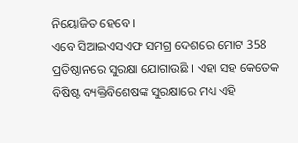ନିୟୋଜିତ ହେବେ ।
ଏବେ ସିଆଇଏସଏଫ ସମଗ୍ର ଦେଶରେ ମୋଟ 358 ପ୍ରତିଷ୍ଠାନରେ ସୁରକ୍ଷା ଯୋଗାଉଛି । ଏହା ସହ କେତେକ ବିଷିଷ୍ଟ ବ୍ୟକ୍ତିବିଶେଷଙ୍କ ସୁରକ୍ଷାରେ ମଧ୍ୟ ଏହି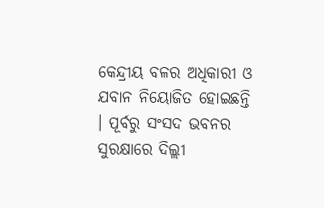କେନ୍ଦ୍ରୀୟ ବଳର ଅଧିକାରୀ ଓ ଯବାନ ନିୟୋଜିତ ହୋଇଛନ୍ତି । ପୂର୍ବରୁ ସଂସଦ ଭବନର ସୁରକ୍ଷାରେ ଦିଲ୍ଲୀ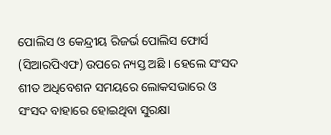ପୋଲିସ ଓ କେନ୍ଦ୍ରୀୟ ରିଜର୍ଭ ପୋଲିସ ଫୋର୍ସ (ସିଆରପିଏଫ) ଉପରେ ନ୍ୟସ୍ତ ଅଛି । ହେଲେ ସଂସଦ ଶୀତ ଅଧିବେଶନ ସମୟରେ ଲୋକସଭାରେ ଓ ସଂସଦ ବାହାରେ ହୋଇଥିବା ସୁରକ୍ଷା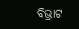ବିଭ୍ରାଟ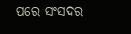ପରେ ସଂସଦର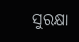ସୁରକ୍ଷା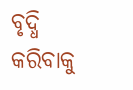ବୃଦ୍ଧି କରିବାକୁ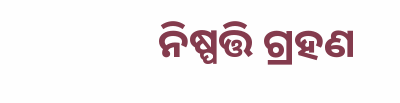ନିଷ୍ପତ୍ତି ଗ୍ରହଣ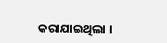କରାଯାଇଥିଲା ।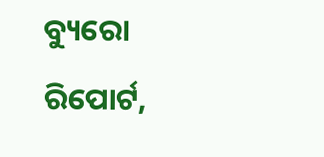ବ୍ୟୁରୋ ରିପୋର୍ଟ,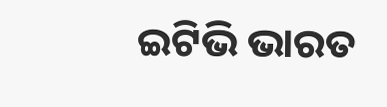ଇଟିଭି ଭାରତ